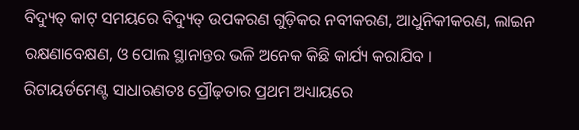ବିଦ୍ୟୁତ୍ କାଟ୍ ସମୟରେ ବିଦ୍ୟୁତ୍ ଉପକରଣ ଗୁଡ଼ିକର ନବୀକରଣ, ଆଧୁନିକୀକରଣ, ଲାଇନ ରକ୍ଷଣାବେକ୍ଷଣ, ଓ ପୋଲ ସ୍ଥାନାନ୍ତର ଭଳି ଅନେକ କିଛି କାର୍ଯ୍ୟ କରାଯିବ ।
ରିଟାୟର୍ଡମେଣ୍ଟ ସାଧାରଣତଃ ପ୍ରୌଢ଼ତାର ପ୍ରଥମ ଅଧ୍ୟାୟରେ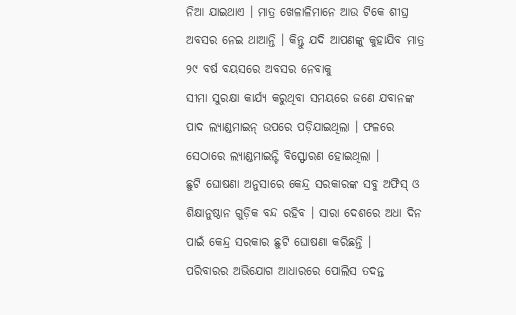ନିଆ ଯାଇଥାଏ । ମାତ୍ର ଖେଳାଳିମାନେ ଆଉ ଟିକେ ଶୀଘ୍ର ଅବସର ନେଇ ଥାଆନ୍ତି । କିନ୍ତୁ ଯଦି ଆପଣଙ୍କୁ କୁହାଯିବ ମାତ୍ର ୨୯ ବର୍ଷ ବୟସରେ ଅବସର ନେବାକୁ
ସୀମା ସୁରକ୍ଷା କାର୍ଯ୍ୟ କରୁଥିବା ସମୟରେ ଜଣେ ଯବାନଙ୍କ ପାଦ ଲ୍ୟାଣ୍ଡମାଇନ୍ ଉପରେ ପଡ଼ିଯାଇଥିଲା । ଫଳରେ ସେଠାରେ ଲ୍ୟାଣ୍ଡମାଇନ୍ଟି ବିସ୍ଫୋରଣ ହୋଇଥିଲା ।
ଛୁଟି ଘୋଷଣା ଅନୁସାରେ କେନ୍ଦ୍ର ସରକାରଙ୍କ ସବୁ ଅଫିସ୍ ଓ ଶିକ୍ଷାନୁଷ୍ଠାନ ଗୁଡ଼ିକ ବନ୍ଦ ରହିବ । ସାରା ଦେଶରେ ଅଧା ଦିନ ପାଇଁ କେନ୍ଦ୍ର ସରକାର ଛୁଟି ଘୋଷଣା କରିଛନ୍ତି ।
ପରିବାରର ଅଭିଯୋଗ ଆଧାରରେ ପୋଲିସ ତଦନ୍ତ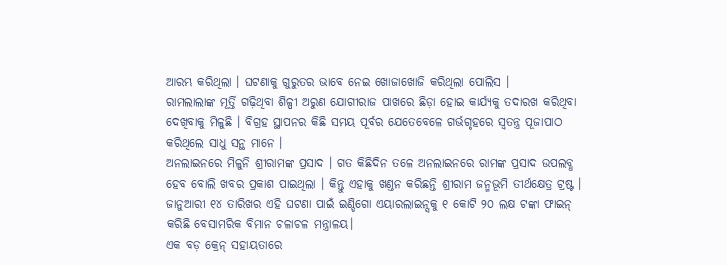ଆରମ୍ଭ କରିଥିଲା । ଘଟଣାକୁ ଗୁରୁତର ଭାବେ ନେଇ ଖୋଜାଖୋଜି କରିଥିଲା ପୋଲିସ ।
ରାମଲାଲାଙ୍କ ମୂର୍ତ୍ତି ଗଢ଼ିଥିବା ଶିଳ୍ପୀ ଅରୁଣ ଯୋଗୀରାଜ ପାଖରେ ଛିଡ଼ା ହୋଇ କାର୍ଯ୍ୟକୁ ତଦାରଖ କରିଥିବା ଦେଖିବାକୁ ମିଳୁଛି । ବିଗ୍ରହ ସ୍ଥାପନର କିଛି ସମୟ ପୂର୍ବର ଯେତେବେଳେ ଗର୍ଭଗୃହରେ ସ୍ୱତନ୍ତ୍ର ପୂଜାପାଠ କରିଥିଲେ ସାଧୁ ସନ୍ଥ ମାନେ ।
ଅନଲାଇନରେ ମିଳୁନି ଶ୍ରୀରାମଙ୍କ ପ୍ରସାଦ । ଗତ କିଛିଦିନ ତଳେ ଅନଲାଇନରେ ରାମଙ୍କ ପ୍ରସାଦ ଉପଲବ୍ଧ ହେବ ବୋଲି ଖବର ପ୍ରକାଶ ପାଇଥିଲା । କିନ୍ତୁ ଏହାକୁ ଖଣ୍ତନ କରିଛନ୍ତି ଶ୍ରୀରାମ ଜନ୍ମଭୂମି ତୀର୍ଥକ୍ଷେତ୍ର ଟ୍ରଷ୍ଟ ।
ଜାନୁଆରୀ ୧୪ ତାରିଖର ଏହି ଘଟଣା ପାଇଁ ଇଣ୍ଡିଗୋ ଏୟାରଲାଇନ୍ସକୁ ୧ କୋଟି ୨୦ ଲକ୍ଷ ଟଙ୍କା ଫାଇନ୍ କରିଛି ବେସାମରିକ ବିମାନ ଚଳାଚଳ ମନ୍ତ୍ରାଳୟ।
ଏକ ବଡ଼ କ୍ରେନ୍ ସହାୟତାରେ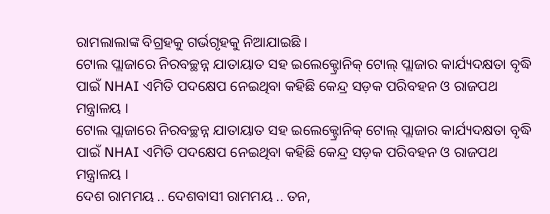ରାମଲାଲାଙ୍କ ବିଗ୍ରହକୁ ଗର୍ଭଗୃହକୁ ନିଆଯାଇଛି ।
ଟୋଲ ପ୍ଲାଜାରେ ନିରବଚ୍ଛନ୍ନ ଯାତାୟାତ ସହ ଇଲେକ୍ଟ୍ରୋନିକ୍ ଟୋଲ୍ ପ୍ଲାଜାର କାର୍ଯ୍ୟଦକ୍ଷତା ବୃଦ୍ଧି ପାଇଁ NHAI ଏମିତି ପଦକ୍ଷେପ ନେଇଥିବା କହିଛି କେନ୍ଦ୍ର ସଡ଼କ ପରିବହନ ଓ ରାଜପଥ ମନ୍ତ୍ରାଳୟ ।
ଟୋଲ ପ୍ଲାଜାରେ ନିରବଚ୍ଛନ୍ନ ଯାତାୟାତ ସହ ଇଲେକ୍ଟ୍ରୋନିକ୍ ଟୋଲ୍ ପ୍ଲାଜାର କାର୍ଯ୍ୟଦକ୍ଷତା ବୃଦ୍ଧି ପାଇଁ NHAI ଏମିତି ପଦକ୍ଷେପ ନେଇଥିବା କହିଛି କେନ୍ଦ୍ର ସଡ଼କ ପରିବହନ ଓ ରାଜପଥ ମନ୍ତ୍ରାଳୟ ।
ଦେଶ ରାମମୟ .. ଦେଶବାସୀ ରାମମୟ .. ତନ,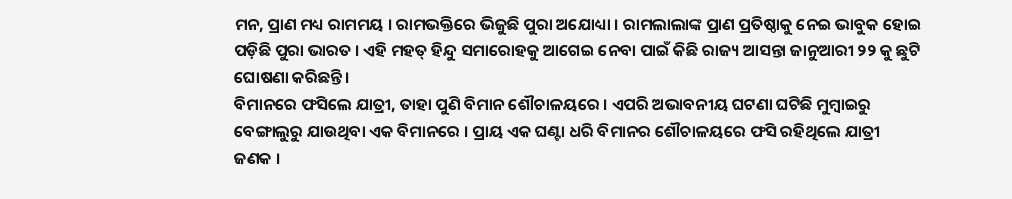ମନ, ପ୍ରାଣ ମଧ୍ୟ ରାମମୟ । ରାମଭକ୍ତିରେ ଭିଜୁଛି ପୁରା ଅଯୋଧ୍ୟା । ରାମଲାଲାଙ୍କ ପ୍ରାଣ ପ୍ରତିଷ୍ଠାକୁ ନେଇ ଭାବୁକ ହୋଇ ପଡ଼ିଛି ପୁରା ଭାରତ । ଏହି ମହତ୍ ହିନ୍ଦୁ ସମାରୋହକୁ ଆଗେଇ ନେବା ପାଇଁ କିଛି ରାଜ୍ୟ ଆସନ୍ତା ଜାନୁଆରୀ ୨୨ କୁ ଛୁଟି ଘୋଷଣା କରିଛନ୍ତି ।
ବିମାନରେ ଫସିଲେ ଯାତ୍ରୀ, ତାହା ପୁଣି ବିମାନ ଶୌଚାଳୟରେ । ଏପରି ଅଭାବନୀୟ ଘଟଣା ଘଟିଛି ମୁମ୍ବାଇରୁ ବେଙ୍ଗାଲୁରୁ ଯାଉଥିବା ଏକ ବିମାନରେ । ପ୍ରାୟ ଏକ ଘଣ୍ଟା ଧରି ବିମାନର ଶୌଚାଳୟରେ ଫସି ରହିଥିଲେ ଯାତ୍ରୀ ଜଣକ ।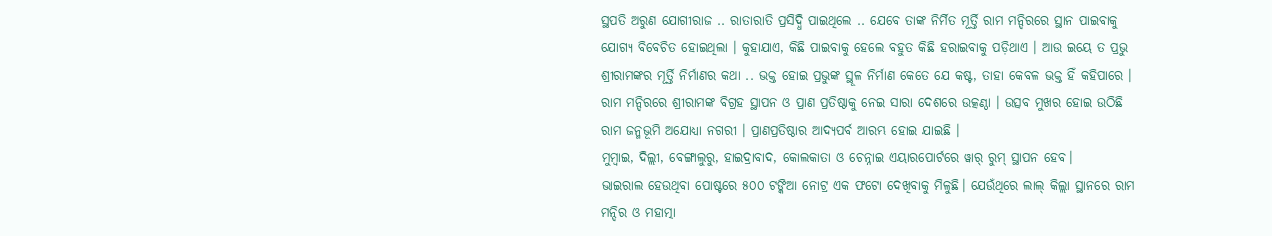ସ୍ଥପତି ଅରୁଣ ଯୋଗୀରାଜ .. ରାତାରାତି ପ୍ରସିଦ୍ଧି ପାଇଥିଲେ .. ଯେବେ ତାଙ୍କ ନିର୍ମିତ ମୂର୍ତ୍ତି ରାମ ମନ୍ଦିରରେ ସ୍ଥାନ ପାଇବାକୁ ଯୋଗ୍ୟ ବିବେଚିତ ହୋଇଥିଲା । କୁହାଯାଏ, କିଛି ପାଇବାକୁ ହେଲେ ବହୁତ କିଛି ହରାଇବାକୁ ପଡ଼ିଥାଏ । ଆଉ ଇୟେ ତ ପ୍ରଭୁ ଶ୍ରୀରାମଙ୍କର ମୂର୍ତ୍ତି ନିର୍ମାଣର କଥା .. ଭକ୍ତ ହୋଇ ପ୍ରଭୁଙ୍କ ସ୍ଥୂଳ ନିର୍ମାଣ କେତେ ଯେ କଷ୍ଟ, ତାହା କେବଳ ଭକ୍ତ ହିଁ କହିପାରେ ।
ରାମ ମନ୍ଦିରରେ ଶ୍ରୀରାମଙ୍କ ବିଗ୍ରହ ସ୍ଥାପନ ଓ ପ୍ରାଣ ପ୍ରତିଷ୍ଠାକୁ ନେଇ ସାରା ଦେଶରେ ଉତ୍କଣ୍ଠା । ଉତ୍ସବ ମୁଖର ହୋଇ ଉଠିଛି ରାମ ଜନ୍ମଭୂମି ଅଯୋଧ୍ୟା ନଗରୀ । ପ୍ରାଣପ୍ରତିଷ୍ଠାର ଆଦ୍ୟପର୍ବ ଆରମ୍ଭ ହୋଇ ଯାଇଛି ।
ମୁମ୍ବାଇ, ଦିଲ୍ଲୀ, ବେଙ୍ଗାଲୁରୁ, ହାଇଦ୍ରାବାଦ, କୋଲକାତା ଓ ଚେନ୍ନାଇ ଏୟାରପୋର୍ଟରେ ୱାର୍ ରୁମ୍ ସ୍ଥାପନ ହେବ।
ଭାଇରାଲ ହେଉଥିବା ପୋଷ୍ଟରେ ୫୦୦ ଟଙ୍କିଆ ନୋଟ୍ର ଏକ ଫଟୋ ଦେଖିବାକୁ ମିଳୁଛି। ଯେଉଁଥିରେ ଲାଲ୍ କିଲ୍ଲା ସ୍ଥାନରେ ରାମ ମନ୍ଦିର ଓ ମହାତ୍ମା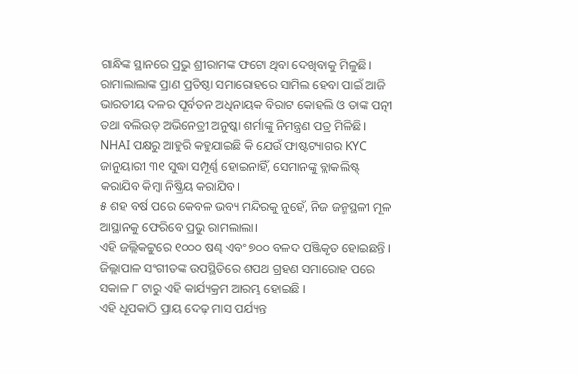ଗାନ୍ଧିଙ୍କ ସ୍ଥାନରେ ପ୍ରଭୁ ଶ୍ରୀରାମଙ୍କ ଫଟୋ ଥିବା ଦେଖିବାକୁ ମିଳୁଛି।
ରାମାଲାଲାଙ୍କ ପ୍ରାଣ ପ୍ରତିଷ୍ଠା ସମାରୋହରେ ସାମିଲ ହେବା ପାଇଁ ଆଜି ଭାରତୀୟ ଦଳର ପୂର୍ବତନ ଅଧିନାୟକ ବିରାଟ କୋହଲି ଓ ତାଙ୍କ ପତ୍ନୀ ତଥା ବଲିଉଡ୍ ଅଭିନେତ୍ରୀ ଅନୁଷ୍କା ଶର୍ମାଙ୍କୁ ନିମନ୍ତ୍ରଣ ପତ୍ର ମିଳିଛି।
NHAI ପକ୍ଷରୁ ଆହୁରି କହୁଯାଇଛି କି ଯେଉଁ ଫାଷ୍ଟଟ୍ୟାଗର KYC ଜାନୁୟାରୀ ୩୧ ସୁଦ୍ଧା ସମ୍ପୂର୍ଣ୍ଣ ହୋଇନାହିଁ, ସେମାନଙ୍କୁ ବ୍ଲାକଲିଷ୍ଟ୍ କରାଯିବ କିମ୍ବା ନିଷ୍କ୍ରିୟ କରାଯିବ।
୫ ଶହ ବର୍ଷ ପରେ କେବଳ ଭବ୍ୟ ମନ୍ଦିରକୁ ନୁହେଁ, ନିଜ ଜନ୍ମସ୍ଥଳୀ ମୂଳ ଆସ୍ଥାନକୁ ଫେରିବେ ପ୍ରଭୁ ରାମଲାଲା।
ଏହି ଜଲ୍ଲିକଟ୍ଟୁରେ ୧୦୦୦ ଷଣ୍ଢ ଏବଂ ୭୦୦ ବଳଦ ପଞ୍ଜିକୃତ ହୋଇଛନ୍ତି । ଜିଲ୍ଲାପାଳ ସଂଗୀତଙ୍କ ଉପସ୍ଥିତିରେ ଶପଥ ଗ୍ରହଣ ସମାରୋହ ପରେ ସକାଳ ୮ ଟାରୁ ଏହି କାର୍ଯ୍ୟକ୍ରମ ଆରମ୍ଭ ହୋଇଛି ।
ଏହି ଧୂପକାଠି ପ୍ରାୟ ଦେଢ଼ ମାସ ପର୍ଯ୍ୟନ୍ତ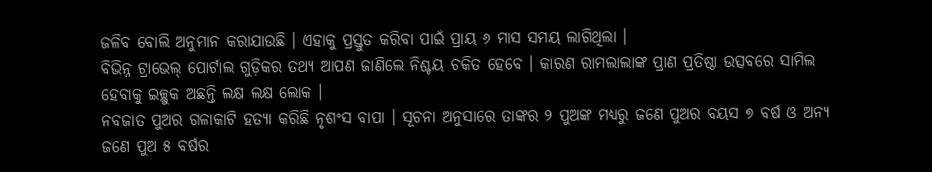ଜଳିବ ବୋଲି ଅନୁମାନ କରାଯାଉଛି । ଏହାକୁ ପ୍ରସ୍ତୁତ କରିବା ପାଇଁ ପ୍ରାୟ ୬ ମାସ ସମୟ ଲାଗିଥିଲା ।
ବିଭିନ୍ନ ଟ୍ରାଭେଲ୍ ପୋର୍ଟାଲ ଗୁଡ଼ିକର ତଥ୍ୟ ଆପଣ ଜାଣିଲେ ନିଶ୍ଚୟ ଚକିତ ହେବେ । କାରଣ ରାମଲାଲାଙ୍କ ପ୍ରାଣ ପ୍ରତିଷ୍ଠା ଉତ୍ସବରେ ସାମିଲ ହେବାକୁ ଇଚ୍ଛୁକ ଅଛନ୍ତି ଲକ୍ଷ ଲକ୍ଷ ଲୋକ ।
ନବଜାତ ପୁଅର ଗଳାକାଟି ହତ୍ୟା କରିଛି ନୃଶଂସ ବାପା । ସୂଚନା ଅନୁସାରେ ତାଙ୍କର ୨ ପୁଅଙ୍କ ମଧ୍ୟରୁ ଜଣେ ପୁଅର ବୟସ ୭ ବର୍ଷ ଓ ଅନ୍ୟ ଜଣେ ପୁଅ ୫ ବର୍ଷର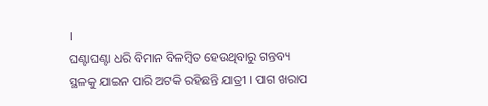।
ଘଣ୍ଟାଘଣ୍ଟା ଧରି ବିମାନ ବିଳମ୍ବିତ ହେଉଥିବାରୁ ଗନ୍ତବ୍ୟ ସ୍ଥଳକୁ ଯାଇନ ପାରି ଅଟକି ରହିଛନ୍ତି ଯାତ୍ରୀ । ପାଗ ଖରାପ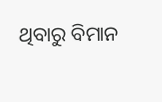ଥିବାରୁ ବିମାନ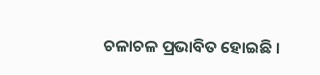ଚଳାଚଳ ପ୍ରଭାବିତ ହୋଇଛି ।